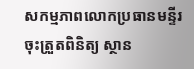សកម្មភាពលោកប្រធានមន្ទីរ ចុះត្រួតពិនិត្យ ស្ថាន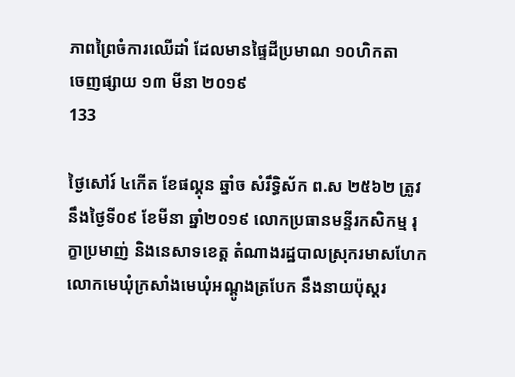ភាពព្រៃចំការឈើដាំ ដែលមានផ្ទៃដីប្រមាណ ១០ហិកតា
ចេញផ្សាយ ១៣ មីនា ២០១៩
133

ថ្ងៃសៅរ៍ ៤កើត ខែផល្គុន ឆ្នាំច សំរឹទ្ធិស័ក ព.ស ២៥៦២ ត្រូវនឹងថ្ងៃទី០៩ ខែមីនា ឆ្នាំ២០១៩ លោកប្រធានមន្ទីរកសិកម្ម រុក្ខាប្រមាញ់ និងនេសាទខេត្ត តំណាងរដ្ឋបាលស្រុករមាសហែក លោកមេឃុំក្រសាំងមេឃុំអណ្តូងត្របែក នឹងនាយប៉ុស្តរ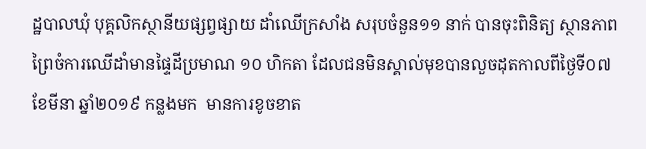ដ្ឋបាលឃុំ បុគ្គលិកស្ថានីយផ្សព្វផ្សាយ ដាំឈើក្រសាំង សរុបចំនួន១១ នាក់ បានចុះពិនិត្យ ស្ថានភាពព្រៃចំការឈើដាំមានផ្ទៃដីប្រមាណ ១០ ហិកតា ដែលជនមិនស្គាល់មុខបានលួចដុតកាលពីថ្ងៃទី០៧ ខែមីនា ឆ្នាំ២០១៩ កន្លងមក  មានការខូចខាត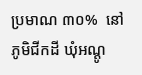ប្រមាណ ៣០%  នៅភូមិជីកដី ឃុំអណ្តូ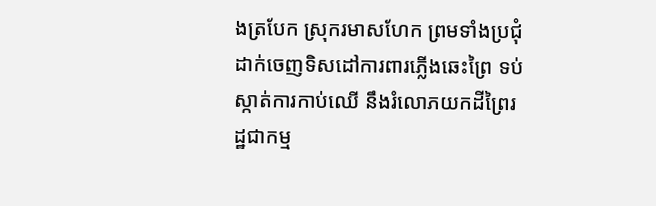ងត្របែក ស្រុករមាសហែក ព្រមទាំងប្រជុំដាក់ចេញទិសដៅការពារភ្លើងឆេះព្រៃ ទប់ស្កាត់ការកាប់ឈើ នឹងរំលោភយកដីព្រៃរដ្ឋជាកម្ម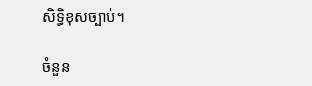សិទ្ធិខុសច្បាប់។

ចំនួន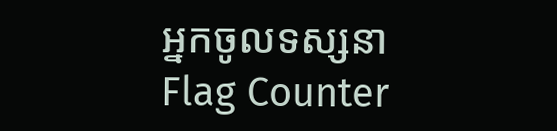អ្នកចូលទស្សនា
Flag Counter